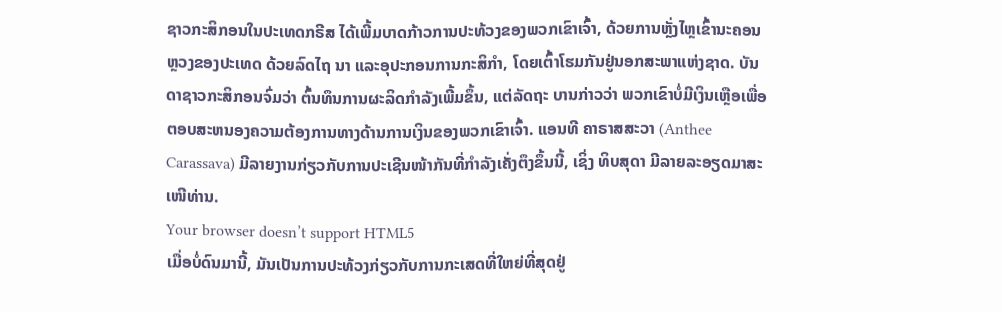ຊາວກະສິກອນໃນປະເທດກຣີສ ໄດ້ເພີ້ມບາດກ້າວການປະທ້ວງຂອງພວກເຂົາເຈົ້າ, ດ້ວຍການຫຼັ່ງໄຫຼເຂົ້ານະຄອນຫຼວງຂອງປະເທດ ດ້ວຍລົດໄຖ ນາ ແລະອຸປະກອນການກະສິກຳ, ໂດຍເຕົ້າໂຮມກັນຢູ່ນອກສະພາແຫ່ງຊາດ. ບັນດາຊາວກະສິກອນຈົ່ມວ່າ ຕົ້ນທຶນການຜະລິດກໍາລັງເພີ້ມຂຶ້ນ, ແຕ່ລັດຖະ ບານກ່າວວ່າ ພວກເຂົາບໍ່ມີເງິນເຫຼືອເພື່ອຕອບສະຫນອງຄວາມຕ້ອງການທາງດ້ານການເງິນຂອງພວກເຂົາເຈົ້າ. ແອນທີ ຄາຣາສສະວາ (Anthee Carassava) ມີລາຍງານກ່ຽວກັບການປະເຊີນໜ້າກັນທີ່ກໍາລັງເຄັ່ງຕຶງຂຶ້ນນີ້, ເຊິ່ງ ທິບສຸດາ ມີລາຍລະອຽດມາສະເໜີທ່ານ.
Your browser doesn’t support HTML5
ເມື່ອບໍ່ດົນມານີ້, ມັນເປັນການປະທ້ວງກ່ຽວກັບການກະເສດທີ່ໃຫຍ່ທີ່ສຸດຢູ່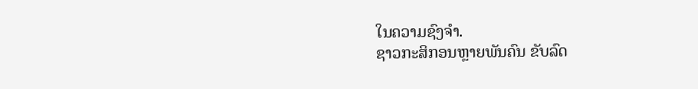ໃນຄວາມຊົງຈໍາ.
ຊາວກະສິກອນຫຼາຍພັນຄົນ ຂັບລົດ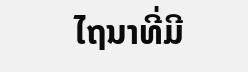ໄຖນາທີ່ມີ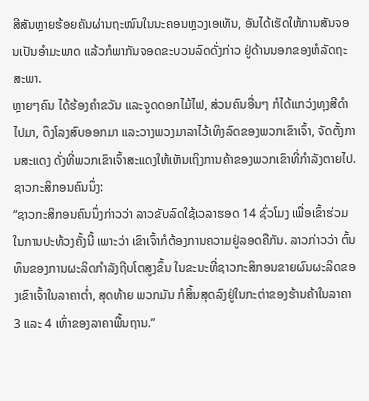ສີສັນຫຼາຍຮ້ອຍຄັນຜ່ານຖະໜົນໃນນະຄອນຫຼວງເອເທັນ, ອັນໄດ້ເຮັດໃຫ້ການສັນຈອນເປັນອຳມະພາດ ແລ້ວກໍພາກັນຈອດຂະບວນລົດດັ່ງກ່າວ ຢູ່ດ້ານນອກຂອງຫໍລັດຖະສະພາ.
ຫຼາຍໆຄົນ ໄດ້ຮ້ອງຄຳຂວັນ ແລະຈູດດອກໄມ້ໄຟ, ສ່ວນຄົນອື່ນໆ ກໍໄດ້ແກວ່ງທຸງສີດຳໄປມາ, ດຶງໂລງສົບອອກມາ ແລະວາງພວງມາລາໄວ້ເທິງລົດຂອງພວກເຂົາເຈົ້າ, ຈັດຕັ້ງການສະແດງ ດັ່ງທີ່ພວກເຂົາເຈົ້າສະແດງໃຫ້ເຫັນເຖິງການຄ້າຂອງພວກເຂົາທີ່ກໍາລັງຕາຍໄປ.
ຊາວກະສິກອນຄົນນຶ່ງ:
“ຊາວກະສິກອນຄົນນຶ່ງກ່າວວ່າ ລາວຂັບລົດໃຊ້ເວລາຮອດ 14 ຊົ່ວໂມງ ເພື່ອເຂົ້າຮ່ວມໃນການປະທ້ວງຄັ້ງນີ້ ເພາະວ່າ ເຂົາເຈົ້າກໍຕ້ອງການຄວາມຢູ່ລອດຄືກັນ. ລາວກ່າວວ່າ ຕົ້ນທຶນຂອງການຜະລິດກໍາລັງຖີບໂຕສູງຂຶ້ນ ໃນຂະນະທີ່ຊາວກະສິກອນຂາຍຜົນຜະລິດຂອງເຂົາເຈົ້າໃນລາຄາຕໍ່າ, ສຸດທ້າຍ ພວກມັນ ກໍສິ້ນສຸດລົງຢູ່ໃນກະຕ່າຂອງຮ້ານຄ້າໃນລາຄາ 3 ແລະ 4 ເທົ່າຂອງລາຄາພື້ນຖານ.”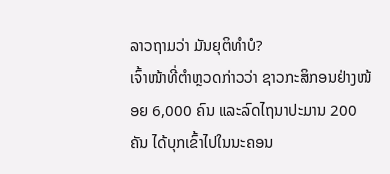ລາວຖາມວ່າ ມັນຍຸຕິທຳບໍ?
ເຈົ້າໜ້າທີ່ຕຳຫຼວດກ່າວວ່າ ຊາວກະສິກອນຢ່າງໜ້ອຍ 6,000 ຄົນ ແລະລົດໄຖນາປະມານ 200 ຄັນ ໄດ້ບຸກເຂົ້າໄປໃນນະຄອນ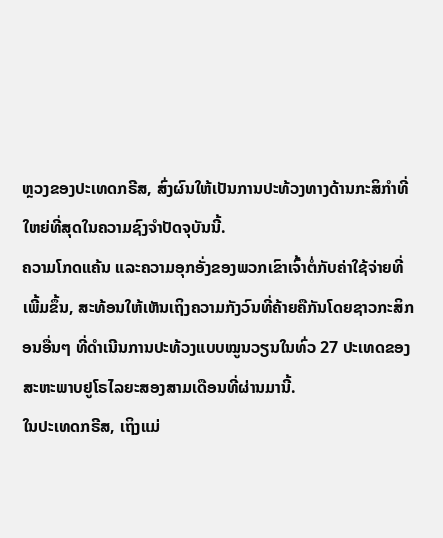ຫຼວງຂອງປະເທດກຣີສ, ສົ່ງຜົນໃຫ້ເປັນການປະທ້ວງທາງດ້ານກະສິກຳທີ່ໃຫຍ່ທີ່ສຸດໃນຄວາມຊົງຈຳປັດຈຸບັນນີ້.
ຄວາມໂກດແຄ້ນ ແລະຄວາມອຸກອັ່ງຂອງພວກເຂົາເຈົ້າຕໍ່ກັບຄ່າໃຊ້ຈ່າຍທີ່ເພີ້ມຂຶ້ນ, ສະທ້ອນໃຫ້ເຫັນເຖິງຄວາມກັງວົນທີ່ຄ້າຍຄືກັນໂດຍຊາວກະສິກອນອື່ນໆ ທີ່ດໍາເນີນການປະທ້ວງແບບໝູນວຽນໃນທົ່ວ 27 ປະເທດຂອງສະຫະພາບຢູໂຣໄລຍະສອງສາມເດືອນທີ່ຜ່ານມານີ້.
ໃນປະເທດກຣີສ, ເຖິງແມ່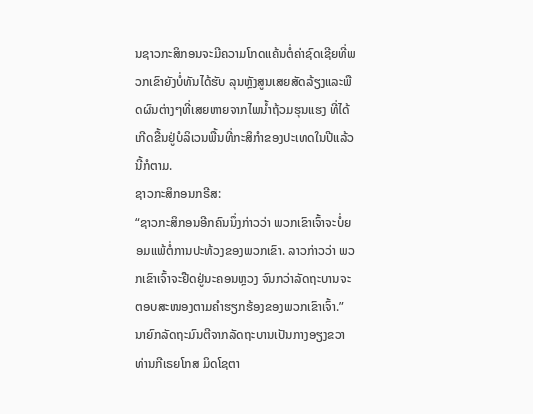ນຊາວກະສິກອນຈະມີຄວາມໂກດແຄ້ນຕໍ່ຄ່າຊົດເຊີຍທີ່ພວກເຂົາຍັງບໍ່ທັນໄດ້ຮັບ ລຸນຫຼັງສູນເສຍສັດລ້ຽງແລະພືດຜົນຕ່າງໆທີ່ເສຍຫາຍຈາກໄພນໍ້າຖ້ວມຮຸນແຮງ ທີ່ໄດ້ເກີດຂື້ນຢູ່ບໍລິເວນພື້ນທີ່ກະສິກໍາຂອງປະເທດໃນປີແລ້ວນີ້ກໍຕາມ.
ຊາວກະສິກອນກຣີສ:
“ຊາວກະສິກອນອີກຄົນນຶ່ງກ່າວວ່າ ພວກເຂົາເຈົ້າຈະບໍ່ຍອມແພ້ຕໍ່ການປະທ້ວງຂອງພວກເຂົາ. ລາວກ່າວວ່າ ພວກເຂົາເຈົ້າຈະຢືດຢູ່ນະຄອນຫຼວງ ຈົນກວ່າລັດຖະບານຈະຕອບສະໜອງຕາມຄໍາຮຽກຮ້ອງຂອງພວກເຂົາເຈົ້າ.”
ນາຍົກລັດຖະມົນຕີຈາກລັດຖະບານເປັນກາງອຽງຂວາ ທ່ານກີເຣຍໂກສ ມິດໂຊຕາ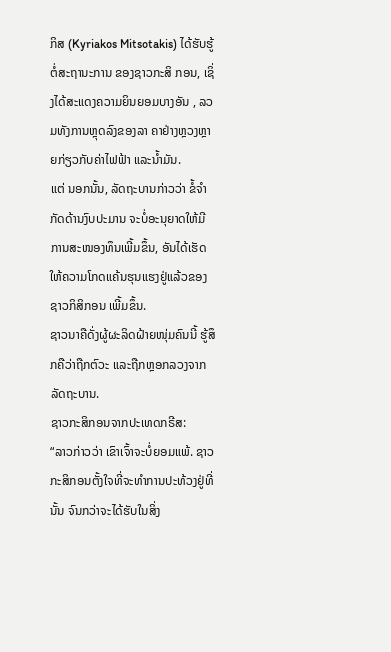ກິສ (Kyriakos Mitsotakis) ໄດ້ຮັບຮູ້ຕໍ່ສະຖານະການ ຂອງຊາວກະສິ ກອນ, ເຊິ່ງໄດ້ສະແດງຄວາມຍິນຍອມບາງອັນ , ລວມທັງການຫຼຸດລົງຂອງລາ ຄາຢ່າງຫຼວງຫຼາຍກ່ຽວກັບຄ່າໄຟຟ້າ ແລະນໍ້າມັນ.
ແຕ່ ນອກນັ້ນ, ລັດຖະບານກ່າວວ່າ ຂໍ້ຈຳກັດດ້ານງົບປະມານ ຈະບໍ່ອະນຸຍາດໃຫ້ມີການສະໜອງທຶນເພີ້ມຂຶ້ນ, ອັນໄດ້ເຮັດໃຫ້ຄວາມໂກດແຄ້ນຮຸນແຮງຢູ່ແລ້ວຂອງຊາວກິສິກອນ ເພີ້ມຂຶ້ນ.
ຊາວນາຄືດັ່ງຜູ້ຜະລິດຝ້າຍໜຸ່ມຄົນນີ້ ຮູ້ສຶກຄືວ່າຖືກຕົວະ ແລະຖືກຫຼອກລວງຈາກລັດຖະບານ.
ຊາວກະສິກອນຈາກປະເທດກຣີສ:
“ລາວກ່າວວ່າ ເຂົາເຈົ້າຈະບໍ່ຍອມແພ້. ຊາວກະສິກອນຕັ້ງໃຈທີ່ຈະທໍາການປະທ້ວງຢູ່ທີ່ນັ້ນ ຈົນກວ່າຈະໄດ້ຮັບໃນສິ່ງ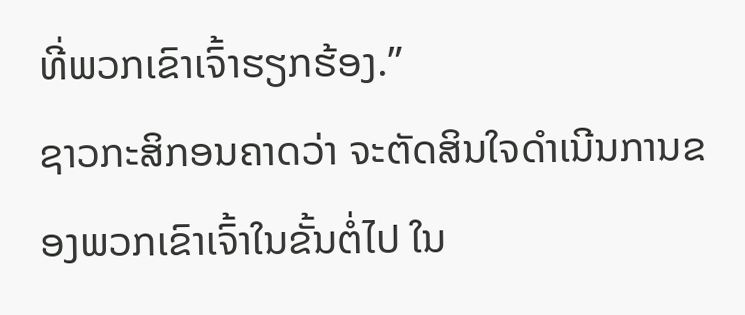ທີ່ພວກເຂົາເຈົ້າຮຽກຮ້ອງ.”
ຊາວກະສິກອນຄາດວ່າ ຈະຕັດສິນໃຈດຳເນີນການຂອງພວກເຂົາເຈົ້າໃນຂັ້ນຕໍ່ໄປ ໃນ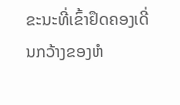ຂະນະທີ່ເຂົ້າຢຶດຄອງເດີ່ນກວ້າງຂອງຫໍ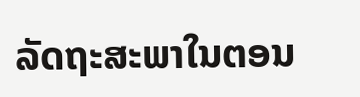ລັດຖະສະພາໃນຕອນ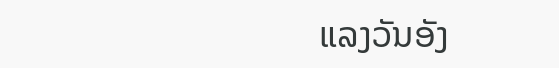ແລງວັນອັງ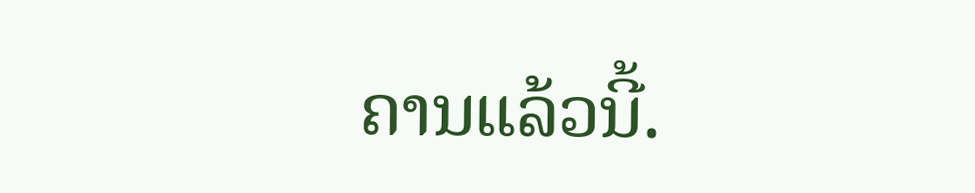ຄານແລ້ວນີ້.